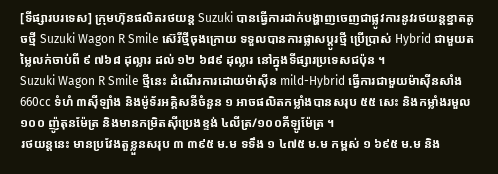[ទីផ្សារបរទេស] ក្រុមហ៊ុនផលិតរថយន្ត Suzuki បានធ្វើការដាក់បង្ហាញចេញជាផ្លូវការនូវរថយន្តខ្នាតតូចថ្មី Suzuki Wagon R Smile ស៊េរីថ្មីចុងក្រោយ ទទួលបានការផ្លាសប្តូរថ្មី ប្រើប្រាស់ Hybrid ជាមួយតម្លៃលក់ចាប់ពី ៩ ៧៦៨ ដុល្លារ ដល់ ១២ ៦៨៩ ដុល្លារ នៅក្នុងទីផ្សារប្រទេសជប៉ុន ។
Suzuki Wagon R Smile ថ្មីនេះ ដំណើរការដោយម៉ាស៊ីន mild-Hybrid ធ្វើការជាមួយម៉ាស៊ីនសាំង 660cc ទំហំ ៣ស៊ីឡាំង និងម៉ូទ័រអគ្គិសនីចំនួន ១ អាចផលិតកម្លាំងបានសរុប ៥៥ សេះ និងកម្លាំងរមួល ១០០ ញ៉ូតុនម៉ែត្រ និងមានកម្រិតស៊ីប្រេងខ្ទង់ ៤លីត្រ/១០០គីឡូម៉ែត្រ ។
រថយន្តនេះ មានប្រវែងតួខ្លួនសរុប ៣ ៣៩៥ ម.ម ទទឹង ១ ៤៧៥ ម.ម កម្ពស់ ១ ៦៩៥ ម.ម និង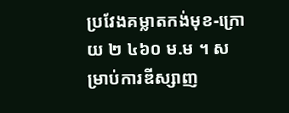ប្រវែងគម្លាតកង់មុខ-ក្រោយ ២ ៤៦០ ម.ម ។ សម្រាប់ការឌីស្សាញ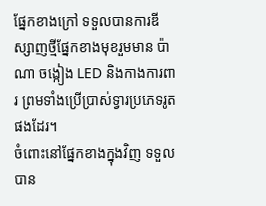ផ្នែកខាងក្រៅ ទទួលបានការឌីស្សាញថ្មីផ្នែកខាងមុខរួមមាន ប៉ាណា ចង្កៀង LED និងកាងការពារ ព្រមទាំងប្រើប្រាស់ទ្វារប្រភេទរូតផងដែរ។
ចំពោះនៅផ្នែកខាងក្នុងវិញ ទទួលបាន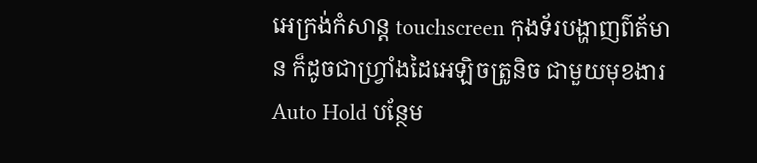អេក្រង់កំសាន្ត touchscreen កុងទ័របង្ហាញព៌ត័មាន ក៏ដូចជាហ្វ្រាំងដៃអេឡិចត្រូនិច ជាមួយមុខងារ Auto Hold បន្ថែម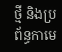ថ្មី និងប្រព័ន្ធកាមេ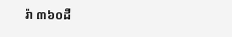រ៉ា ៣៦០ដឺ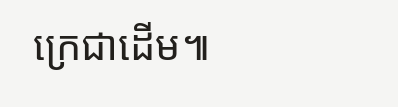ក្រេជាដើម៕